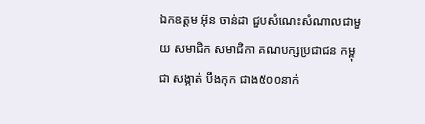ឯកឧត្តម អ៊ុន ចាន់ដា ជួបសំណេះសំណាលជាមួយ សមាជិក សមាជិកា គណបក្សប្រជាជន កម្ពុជា សង្កាត់ បឹងកុក ជាង៥០០នាក់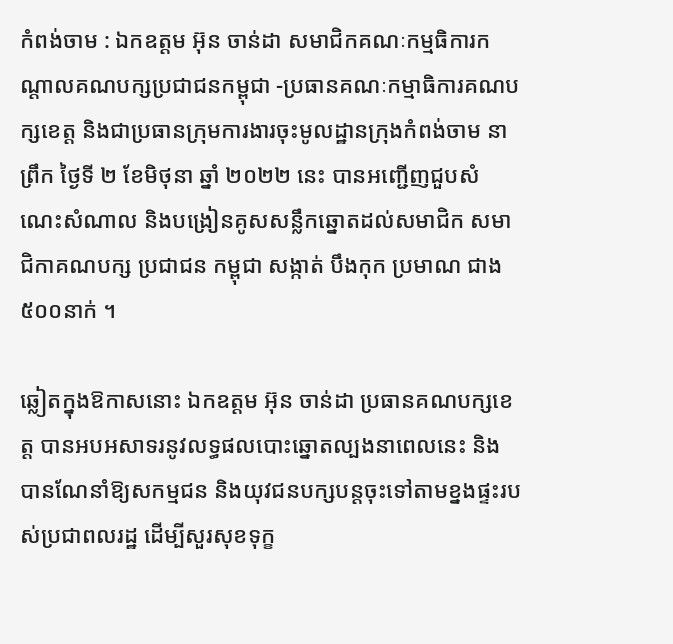កំពង់ចាម : ឯកឧត្តម អ៊ុន ចាន់ដា សមាជិកគណៈកម្មធិការកណ្តាលគណបក្សប្រជាជនកម្ពុជា -ប្រធានគណៈកម្មាធិការគណបក្សខេត្ត និងជាប្រធានក្រុមការងារចុះមូលដ្ឋានក្រុងកំពង់ចាម នាព្រឹក ថ្ងៃទី ២ ខែមិថុនា ឆ្នាំ ២០២២ នេះ បានអញ្ជើញជួបសំណេះសំណាល និងបង្រៀនគូសសន្លឹកឆ្នោតដល់សមាជិក សមាជិកាគណបក្ស ប្រជាជន កម្ពុជា សង្កាត់ បឹងកុក ប្រមាណ ជាង៥០០នាក់ ។

ឆ្លៀតក្នុងឱកាសនោះ ឯកឧត្តម អ៊ុន ចាន់ដា ប្រធានគណបក្សខេត្ត បានអបអសាទរនូវលទ្ធផលបោះឆ្នោតល្បងនាពេលនេះ និងបានណែនាំឱ្យសកម្មជន និងយុវជនបក្សបន្តចុះទៅតាមខ្នងផ្ទះរបស់ប្រជាពលរដ្ឋ ដើម្បីសួរសុខទុក្ខ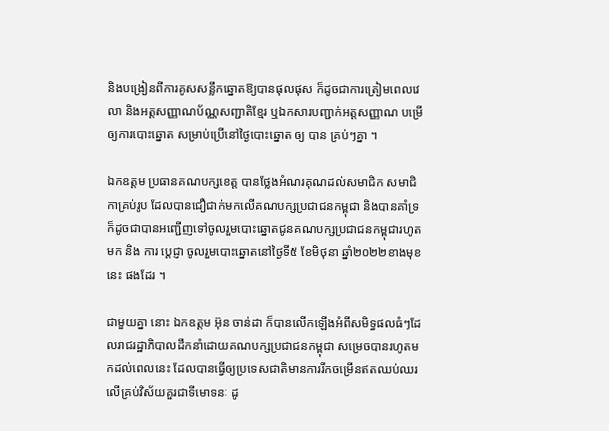និងបង្រៀនពីការគូសសន្លឹកឆ្នោតឱ្យបានផុលផុស ក៏ដូចជាការត្រៀមពេលវេលា និងអត្តសញ្ញាណប័ណ្ណសញ្ជាតិខ្មែរ ឬឯកសារបញ្ជាក់អត្តសញ្ញាណ បម្រើឲ្យការបោះឆ្នោត សម្រាប់ប្រើនៅថ្ងៃបោះឆ្នោត ឲ្យ បាន គ្រប់ៗគ្នា ។

ឯកឧត្តម ប្រធានគណបក្សខេត្ត បានថ្លែងអំណរគុណដល់សមាជិក សមាជិកាគ្រប់រូប ដែលបានជឿជាក់មកលើគណបក្សប្រជាជនកម្ពុជា និងបានគាំទ្រ ក៏ដូចជាបានអញ្ជើញទៅចូលរួមបោះឆ្នោតជូនគណបក្សប្រជាជនកម្ពុជារហូតមក និង ការ ប្តេជ្ញា ចូលរួមបោះឆ្នោតនៅថ្ងៃទី៥ ខែមិថុនា ឆ្នាំ២០២២ខាងមុខនេះ ផងដែរ ។

ជាមួយគ្នា នោះ ឯកឧត្តម អ៊ុន ចាន់ដា ក៏បានលើកឡើងអំពីសមិទ្ធផលធំៗដែលរាជរដ្ឋាភិបាលដឹកនាំដោយគណបក្សប្រជាជនកម្ពុជា សម្រេចបានរហូតមកដល់ពេលនេះ ដែលបានធ្វើឲ្យប្រទេសជាតិមានការរីកចម្រើនឥតឈប់ឈរលើគ្រប់វិស័យគួរជាទីមោទនៈ ដូ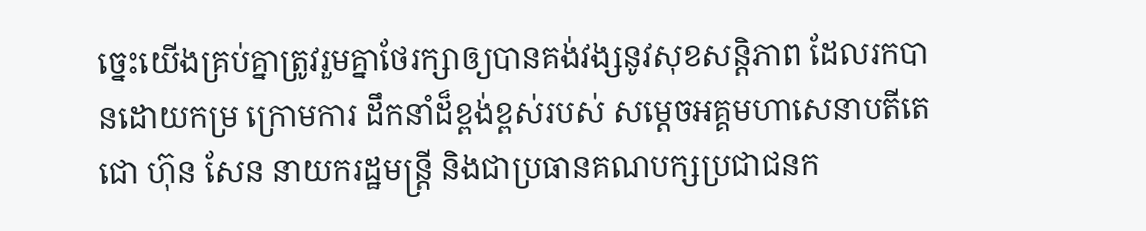ច្នេះយើងគ្រប់គ្នាត្រូវរួមគ្នាថែរក្សាឲ្យបានគង់វង្សនូវសុខសន្តិភាព ដែលរកបានដោយកម្រ ក្រោមការ ដឹកនាំដ៏ខ្ពង់ខ្ពស់របស់ សម្តេចអគ្គមហាសេនាបតីតេជោ ហ៊ុន សែន នាយករដ្ឋមន្ត្រី និងជាប្រធានគណបក្សប្រជាជនក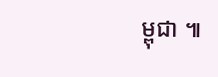ម្ពុជា ៕